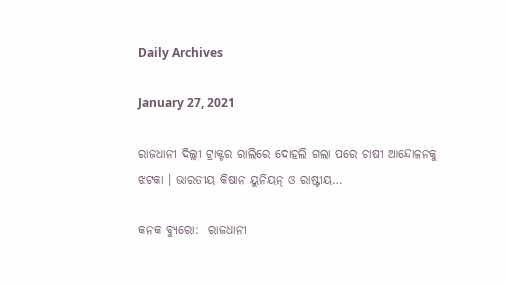Daily Archives

January 27, 2021

ରାଜଧାନୀ ଦିଲ୍ଲୀ ଟ୍ରାକ୍ଟର ରାଲିରେ ଦୋହଲି ଗଲା ପରେ ଚାଷୀ ଆନ୍ଦୋଳନକୁ ଝଟକା । ଭାରତୀୟ କିଷାନ ୟୁନିୟନ୍ ଓ ରାଷ୍ଟୀୟ…

କନକ ବ୍ୟୁରୋ:  ରାଜଧାନୀ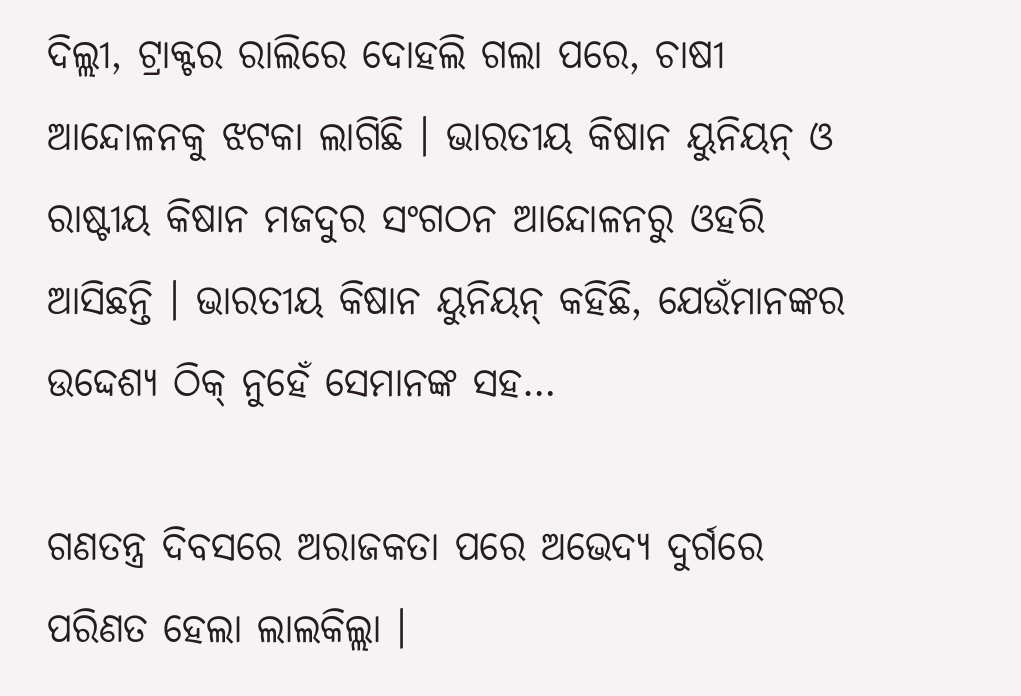ଦିଲ୍ଲୀ, ଟ୍ରାକ୍ଟର ରାଲିରେ ଦୋହଲି ଗଲା ପରେ, ଚାଷୀ ଆନ୍ଦୋଳନକୁ ଝଟକା ଲାଗିଛି । ଭାରତୀୟ କିଷାନ ୟୁନିୟନ୍ ଓ ରାଷ୍ଟୀୟ କିଷାନ ମଜଦୁର ସଂଗଠନ ଆନ୍ଦୋଳନରୁ ଓହରି ଆସିଛନ୍ତି । ଭାରତୀୟ କିଷାନ ୟୁନିୟନ୍ କହିଛି, ଯେଉଁମାନଙ୍କର ଉଦ୍ଦେଶ୍ୟ ଠିକ୍ ନୁହେଁ ସେମାନଙ୍କ ସହ…

ଗଣତନ୍ତ୍ର ଦିବସରେ ଅରାଜକତା ପରେ ଅଭେଦ୍ୟ ଦୁର୍ଗରେ ପରିଣତ ହେଲା ଲାଲକିଲ୍ଲା ।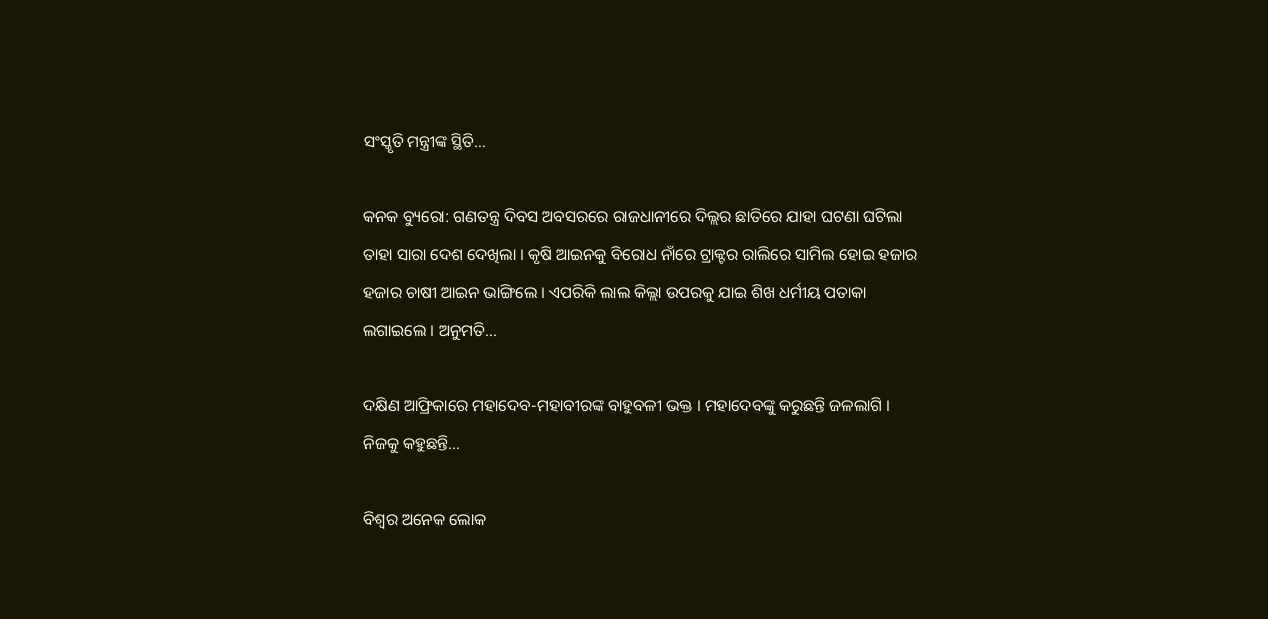ସଂସ୍କୃତି ମନ୍ତ୍ରୀଙ୍କ ସ୍ଥିତି…

କନକ ବ୍ୟୁରୋ: ଗଣତନ୍ତ୍ର ଦିବସ ଅବସରରେ ରାଜଧାନୀରେ ଦିଲ୍ଲର ଛାତିରେ ଯାହା ଘଟଣା ଘଟିଲା ତାହା ସାରା ଦେଶ ଦେଖିଲା । କୃଷି ଆଇନକୁ ବିରୋଧ ନାଁରେ ଟ୍ରାକ୍ଟର ରାଲିରେ ସାମିଲ ହୋଇ ହଜାର ହଜାର ଚାଷୀ ଆଇନ ଭାଙ୍ଗିଲେ । ଏପରିକି ଲାଲ କିଲ୍ଲା ଉପରକୁ ଯାଇ ଶିଖ ଧର୍ମୀୟ ପତାକା ଲଗାଇଲେ । ଅନୁମତି…

ଦକ୍ଷିଣ ଆଫ୍ରିକାରେ ମହାଦେବ-ମହାବୀରଙ୍କ ବାହୁବଳୀ ଭକ୍ତ । ମହାଦେବଙ୍କୁ କରୁଛନ୍ତି ଜଳଲାଗି । ନିଜକୁ କହୁଛନ୍ତି…

ବିଶ୍ୱର ଅନେକ ଲୋକ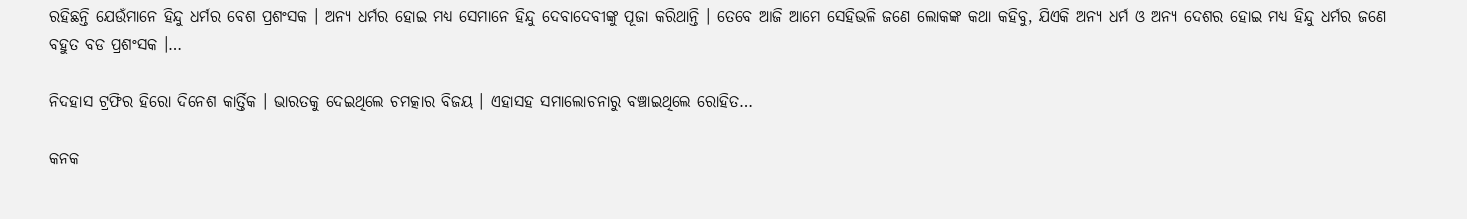ରହିଛନ୍ତି ଯେଉଁମାନେ ହିନ୍ଦୁ ଧର୍ମର ବେଶ ପ୍ରଶଂସକ । ଅନ୍ୟ ଧର୍ମର ହୋଇ ମଧ୍ୟ ସେମାନେ ହିନ୍ଦୁ ଦେବାଦେବୀଙ୍କୁ ପୂଜା କରିଥାନ୍ତି । ତେବେ ଆଜି ଆମେ ସେହିଭଳି ଜଣେ ଲୋକଙ୍କ କଥା କହିବୁ, ଯିଏକି ଅନ୍ୟ ଧର୍ମ ଓ ଅନ୍ୟ ଦେଶର ହୋଇ ମଧ୍ୟ ହିନ୍ଦୁ ଧର୍ମର ଜଣେ ବହୁତ ବଡ ପ୍ରଶଂସକ ।…

ନିଦହାସ ଟ୍ରଫିର ହିରୋ ଦିନେଶ କାର୍ତ୍ତିକ । ଭାରତକୁ ଦେଇଥିଲେ ଚମତ୍କାର ବିଜୟ । ଏହାସହ ସମାଲୋଚନାରୁ ବଞ୍ଚାଇଥିଲେ ରୋହିତ…

କନକ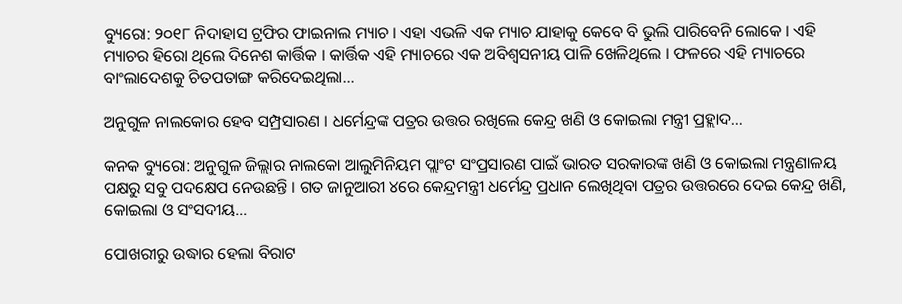ବ୍ୟୁରୋ: ୨୦୧୮ ନିଦାହାସ ଟ୍ରଫିର ଫାଇନାଲ ମ୍ୟାଚ । ଏହା ଏଭଳି ଏକ ମ୍ୟାଚ ଯାହାକୁ କେବେ ବି ଭୁଲି ପାରିବେନି ଲୋକେ । ଏହି ମ୍ୟାଚର ହିରୋ ଥିଲେ ଦିନେଶ କାର୍ତ୍ତିକ । କାର୍ତ୍ତିକ ଏହି ମ୍ୟାଚରେ ଏକ ଅବିଶ୍ୱସନୀୟ ପାଳି ଖେଳିଥିଲେ । ଫଳରେ ଏହି ମ୍ୟାଚରେ ବାଂଲାଦେଶକୁ ଚିତପତାଙ୍ଗ କରିଦେଇଥିଲା…

ଅନୁଗୁଳ ନାଲକୋର ହେବ ସମ୍ପ୍ରସାରଣ । ଧର୍ମେନ୍ଦ୍ରଙ୍କ ପତ୍ରର ଉତ୍ତର ରଖିଲେ କେନ୍ଦ୍ର ଖଣି ଓ କୋଇଲା ମନ୍ତ୍ରୀ ପ୍ରହ୍ଲାଦ…

କନକ ବ୍ୟୁରୋ: ଅନୁଗୁଳ ଜିଲ୍ଲାର ନାଲକୋ ଆଲୁମିନିୟମ ପ୍ଲାଂଟ ସଂପ୍ରସାରଣ ପାଇଁ ଭାରତ ସରକାରଙ୍କ ଖଣି ଓ କୋଇଲା ମନ୍ତ୍ରଣାଳୟ ପକ୍ଷରୁ ସବୁ ପଦକ୍ଷେପ ନେଉଛନ୍ତି । ଗତ ଜାନୁଆରୀ ୪ରେ କେନ୍ଦ୍ରମନ୍ତ୍ରୀ ଧର୍ମେନ୍ଦ୍ର ପ୍ରଧାନ ଲେଖିଥିବା ପତ୍ରର ଉତ୍ତରରେ ଦେଇ କେନ୍ଦ୍ର ଖଣି, କୋଇଲା ଓ ସଂସଦୀୟ…

ପୋଖରୀରୁ ଉଦ୍ଧାର ହେଲା ବିରାଟ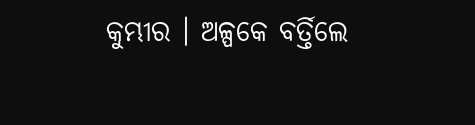କୁମ୍ଭୀର । ଅଳ୍ପକେ ବର୍ତ୍ତିଲେ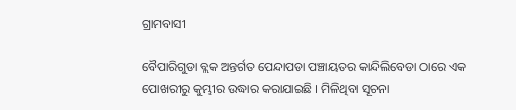ଗ୍ରାମବାସୀ

ବୈପାରିଗୁଡା ବ୍ଲକ ଅନ୍ତର୍ଗତ ପେନ୍ଦାପଡା ପଞ୍ଚାୟତର କାନ୍ଦିଲିବେଡା ଠାରେ ଏକ ପୋଖରୀରୁ କୁମ୍ଭୀର ଉଦ୍ଧାର କରାଯାଇଛି । ମିଳିଥିବା ସୂଚନା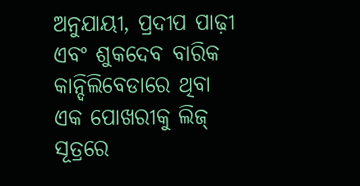ଅନୁଯାୟୀ, ପ୍ରଦୀପ ପାଢ଼ୀ ଏବଂ ଶୁକଦେବ ବାରିକ କାନ୍ଦିଲିବେଡାରେ ଥିବା ଏକ ପୋଖରୀକୁ ଲିଜ୍ ସୂତ୍ରରେ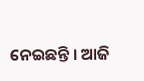ନେଇଛନ୍ତି । ଆଜି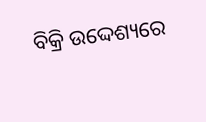ବିକ୍ରି ଉଦ୍ଦେଶ୍ୟରେ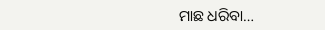ମାଛ ଧରିବା…